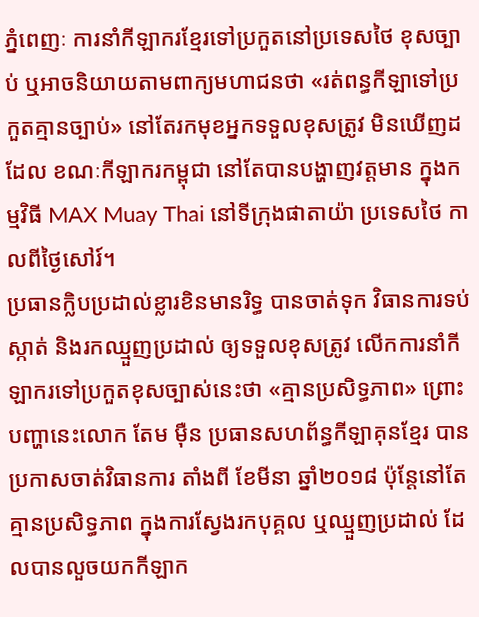ភ្នំពេញៈ ការនាំកីឡាករខ្មែរទៅប្រកួតនៅប្រទេសថៃ ខុសច្បាប់ ឬអាចនិយាយតាមពាក្យមហាជនថា «រត់ពន្ធកីឡាទៅប្រកួតគ្មានច្បាប់» នៅតែរកមុខអ្នកទទួលខុសត្រូវ មិនឃើញដដែល ខណៈកីឡាករកម្ពុជា នៅតែបានបង្ហាញវត្តមាន ក្នុងកម្មវិធី MAX Muay Thai នៅទីក្រុងផាតាយ៉ា ប្រទេសថៃ កាលពីថ្ងៃសៅរ៍។
ប្រធានក្លិបប្រដាល់ខ្លារខិនមានរិទ្ធ បានចាត់ទុក វិធានការទប់ស្កាត់ និងរកឈ្មួញប្រដាល់ ឲ្យទទួលខុសត្រូវ លើកការនាំកីឡាករទៅប្រកួតខុសច្បាស់នេះថា «គ្មានប្រសិទ្ធភាព» ព្រោះបញ្ហានេះលោក តែម ម៉ឺន ប្រធានសហព័ន្ធកីឡាគុនខ្មែរ បានប្រកាសចាត់វិធានការ តាំងពី ខែមីនា ឆ្នាំ២០១៨ ប៉ុន្តែនៅតែគ្មានប្រសិទ្ធភាព ក្នុងការស្វែងរកបុគ្គល ឬឈ្មួញប្រដាល់ ដែលបានលួចយកកីឡាក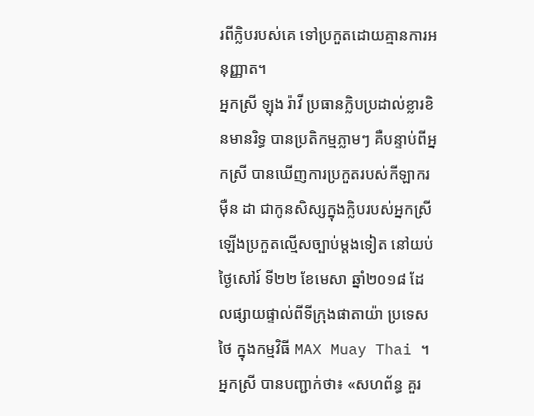រពីក្លិបរបស់គេ ទៅប្រកួតដោយគ្មានការអនុញ្ញាត។
អ្នកស្រី ឡុង រ៉ាវី ប្រធានក្លិបប្រដាល់ខ្លារខិនមានរិទ្ធ បានប្រតិកម្មភ្លាមៗ គឺបន្ទាប់ពីអ្នកស្រី បានឃើញការប្រកួតរបស់កីឡាករ ម៉ឺន ដា ជាកូនសិស្សក្នុងក្លិបរបស់អ្នកស្រី ឡើងប្រកួតល្មើសច្បាប់ម្តងទៀត នៅយប់ថ្ងៃសៅរ៍ ទី២២ ខែមេសា ឆ្នាំ២០១៨ ដែលផ្សាយផ្ទាល់ពីទីក្រុងផាតាយ៉ា ប្រទេសថៃ ក្នុងកម្មវិធី MAX Muay Thai ។
អ្នកស្រី បានបញ្ជាក់ថា៖ «សហព័ន្ធ គួរ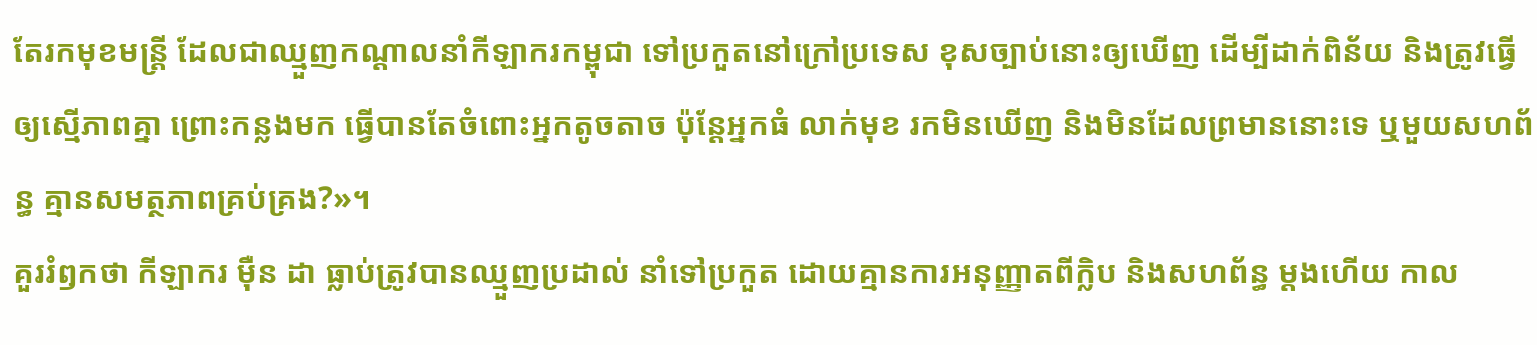តែរកមុខមន្ត្រី ដែលជាឈ្មួញកណ្តាលនាំកីឡាករកម្ពុជា ទៅប្រកួតនៅក្រៅប្រទេស ខុសច្បាប់នោះឲ្យឃើញ ដើម្បីដាក់ពិន័យ និងត្រូវធ្វើឲ្យស្មើភាពគ្នា ព្រោះកន្លងមក ធ្វើបានតែចំពោះអ្នកតូចតាច ប៉ុន្តែអ្នកធំ លាក់មុខ រកមិនឃើញ និងមិនដែលព្រមាននោះទេ ឬមួយសហព័ន្ធ គ្មានសមត្ថភាពគ្រប់គ្រង?»។
គួររំឭកថា កីឡាករ ម៉ឺន ដា ធ្លាប់ត្រូវបានឈ្មួញប្រដាល់ នាំទៅប្រកួត ដោយគ្មានការអនុញ្ញាតពីក្លិប និងសហព័ន្ធ ម្តងហើយ កាល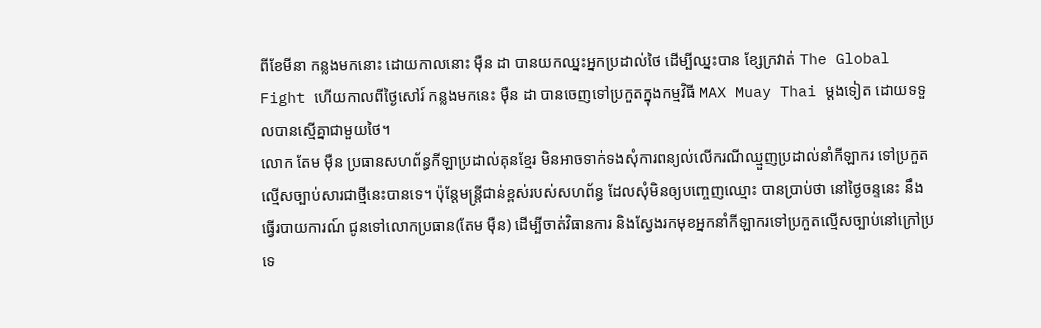ពីខែមីនា កន្លងមកនោះ ដោយកាលនោះ ម៉ឺន ដា បានយកឈ្នះអ្នកប្រដាល់ថៃ ដើម្បីឈ្នះបាន ខ្សែក្រវាត់ The Global Fight ហើយកាលពីថ្ងៃសៅរ៍ កន្លងមកនេះ ម៉ឺន ដា បានចេញទៅប្រកួតក្នុងកម្មវិធី MAX Muay Thai ម្តងទៀត ដោយទទួលបានស្មើគ្នាជាមួយថៃ។
លោក តែម ម៉ឺន ប្រធានសហព័ន្ធកីឡាប្រដាល់គុនខ្មែរ មិនអាចទាក់ទងសុំការពន្យល់លើករណីឈ្មួញប្រដាល់នាំកីឡាករ ទៅប្រកួតល្មើសច្បាប់សារជាថ្មីនេះបានទេ។ ប៉ុន្តែមន្ត្រីជាន់ខ្ពស់របស់សហព័ន្ធ ដែលសុំមិនឲ្យបញ្ចេញឈ្មោះ បានប្រាប់ថា នៅថ្ងៃចន្ទនេះ នឹងធ្វើរបាយការណ៍ ជូនទៅលោកប្រធាន(តែម ម៉ឺន) ដើម្បីចាត់វិធានការ និងស្វែងរកមុខអ្នកនាំកីឡាករទៅប្រកួតល្មើសច្បាប់នៅក្រៅប្រទេ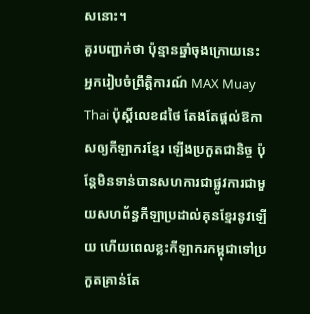សនោះ។
គួរបញ្ជាក់ថា ប៉ុន្មានឆ្នាំចុងក្រោយនេះ អ្នករៀបចំព្រឹត្តិការណ៍ MAX Muay Thai ប៉ុស្តិ៍លេខ៨ថៃ តែងតែផ្តល់ឱកាសឲ្យកីឡាករខ្មែរ ឡើងប្រកួតជានិច្ច ប៉ុន្តែមិនទាន់បានសហការជាផ្លូវការជាមួយសហព័ន្ធកីឡាប្រដាល់គុនខ្មែរនូវឡើយ ហើយពេលខ្លះកីឡាករកម្ពុជាទៅប្រកួតគ្រាន់តែ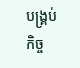បង្គ្រប់កិច្ច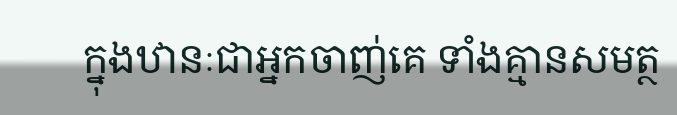ក្នុងឋានៈជាអ្នកចាញ់គេ ទាំងគ្មានសមត្ថ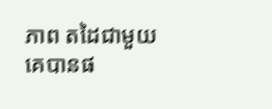ភាព តដៃជាមួយគេបានផ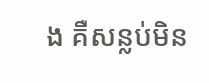ង គឺសន្លប់មិន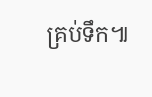គ្រប់ទឹក៕